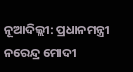ନୂଆଦିଲ୍ଲୀ: ପ୍ରଧାନମନ୍ତ୍ରୀ ନରେନ୍ଦ୍ର ମୋଦୀ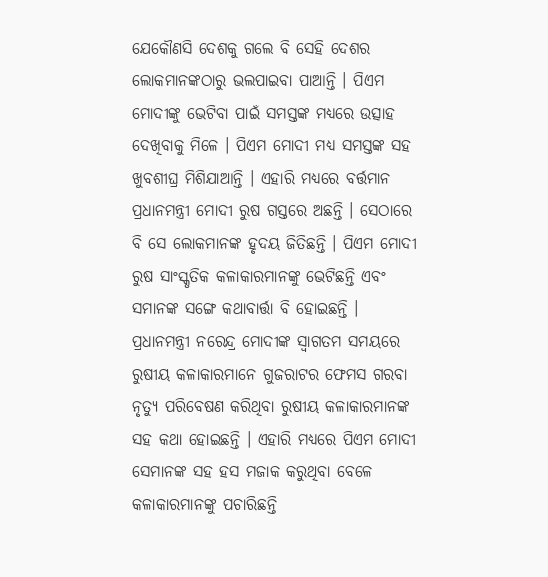ଯେକୌଣସି ଦେଶକୁ ଗଲେ ବି ସେହି ଦେଶର ଲୋକମାନଙ୍କଠାରୁ ଭଲପାଇବା ପାଆନ୍ତି । ପିଏମ ମୋଦୀଙ୍କୁ ଭେଟିବା ପାଇଁ ସମସ୍ତଙ୍କ ମଧ୍ୟରେ ଉତ୍ସାହ ଦେଖିବାକୁ ମିଳେ । ପିଏମ ମୋଦୀ ମଧ୍ୟ ସମସ୍ତଙ୍କ ସହ ଖୁବଶୀଘ୍ର ମିଶିଯାଆନ୍ତି । ଏହାରି ମଧ୍ୟରେ ବର୍ତ୍ତମାନ ପ୍ରଧାନମନ୍ତ୍ରୀ ମୋଦୀ ରୁଷ ଗସ୍ତରେ ଅଛନ୍ତି । ସେଠାରେ ବି ସେ ଲୋକମାନଙ୍କ ହୃଦୟ ଜିତିଛନ୍ତି । ପିଏମ ମୋଦୀ ରୁଷ ସାଂସ୍କୃତିକ କଳାକାରମାନଙ୍କୁ ଭେଟିଛନ୍ତି ଏବଂ ସମାନଙ୍କ ସଙ୍ଗେ କଥାବାର୍ତ୍ତା ବି ହୋଇଛନ୍ତି ।
ପ୍ରଧାନମନ୍ତ୍ରୀ ନରେନ୍ଦ୍ର ମୋଦୀଙ୍କ ସ୍ୱାଗତମ ସମୟରେ ରୁଷୀୟ କଳାକାରମାନେ ଗୁଜରାଟର ଫେମସ ଗରବା ନୃତ୍ୟୁ ପରିବେଷଣ କରିଥିବା ରୁଷୀୟ କଳାକାରମାନଙ୍କ ସହ କଥା ହୋଇଛନ୍ତି । ଏହାରି ମଧ୍ୟରେ ପିଏମ ମୋଦୀ ସେମାନଙ୍କ ସହ ହସ ମଜାକ କରୁଥିବା ବେଳେ କଳାକାରମାନଙ୍କୁ ପଚାରିଛନ୍ତି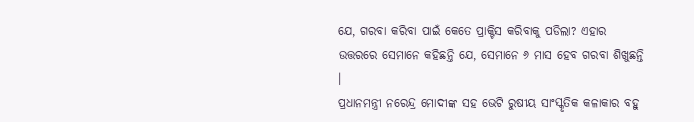ଯେ, ଗରବା କରିବା ପାଇଁ କେତେ ପ୍ରାକ୍ଟିସ କରିବାକୁ ପଡିଲା? ଏହାର ଉତ୍ତରରେ ସେମାନେ କହିଛନ୍ତି ଯେ, ସେମାନେ ୬ ମାସ ହେବ ଗରବା ଶିଖୁଛନ୍ତି ।
ପ୍ରଧାନମନ୍ତ୍ରୀ ନରେନ୍ଦ୍ର ମୋଦୀଙ୍କ ସହ ଭେଟି ରୁଷୀୟ ସାଂସ୍କୃତିକ କଳାକାର ବହୁ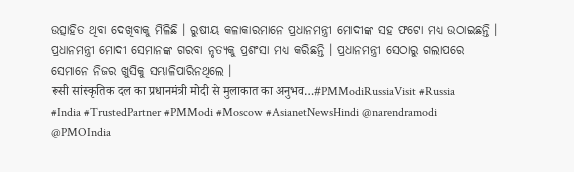ଉତ୍ସାହିତ ଥିବା ଦେଖିବାକୁ ମିଳିଛି । ରୁଷୀୟ କଳାକାରମାନେ ପ୍ରଧାନମନ୍ତ୍ରୀ ମୋଦୀଙ୍କ ସହ ଫଟୋ ମଧ୍ୟ ଉଠାଇଛନ୍ତି । ପ୍ରଧାନମନ୍ତ୍ରୀ ମୋଦୀ ସେମାନଙ୍କ ଗରବା ନୃତ୍ୟକୁ ପ୍ରଶଂସା ମଧ୍ୟ କରିଛନ୍ତି । ପ୍ରଧାନମନ୍ତ୍ରୀ ସେଠାରୁ ଗଲାପରେ ସେମାନେ ନିଜର ଖୁସିକୁ ସମ୍ଭାଳିପାରିନଥିଲେ ।
रूसी सांस्कृतिक दल का प्रधानमंत्री मोदी से मुलाकात का अनुभव…#PMModiRussiaVisit #Russia #India #TrustedPartner #PMModi #Moscow #AsianetNewsHindi @narendramodi @PMOIndia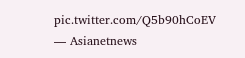pic.twitter.com/Q5b90hCoEV
— Asianetnews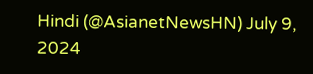Hindi (@AsianetNewsHN) July 9, 2024